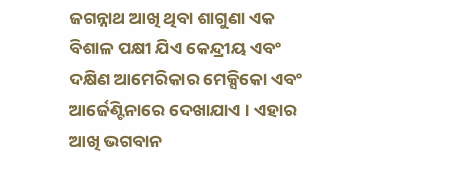ଜଗନ୍ନାଥ ଆଖି ଥିବା ଶାଗୁଣା ଏକ ବିଶାଳ ପକ୍ଷୀ ଯିଏ କେନ୍ଦ୍ରୀୟ ଏବଂ ଦକ୍ଷିଣ ଆମେରିକାର ମେକ୍ସିକୋ ଏବଂ ଆର୍ଜେଣ୍ଟିନାରେ ଦେଖାଯାଏ । ଏହାର ଆଖି ଭଗବାନ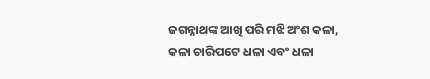ଜଗନ୍ନାଥଙ୍କ ଆଖି ପରି ମଝି ଅଂଶ କଳା, କଳା ଚାରିପଟେ ଧଳା ଏବଂ ଧଳା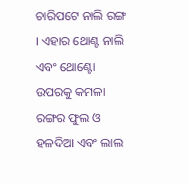ଚାରିପଟେ ନାଲି ରଙ୍ଗ । ଏହାର ଥୋଣ୍ଟ ନାଲି ଏବଂ ଥୋଣ୍ଟୋ ଉପରକୁ କମଳା ରଙ୍ଗର ଫୁଲ ଓ ହଳଦିଆ ଏବଂ ଲାଲ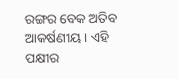ରଙ୍ଗର ବେକ ଅତିବ ଆକର୍ଷଣୀୟ । ଏହି ପକ୍ଷୀର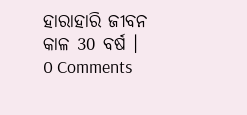ହାରାହାରି ଜୀବନ କାଳ 30 ବର୍ଷ ।
0 Comments